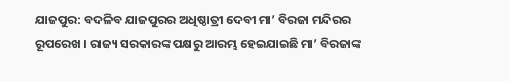ଯାଜପୁର: ବଦଳିବ ଯାଜପୁରର ଅଧିଷ୍ଠାତ୍ରୀ ଦେବୀ ମା’ ବିରଜା ମନ୍ଦିରର ରୂପରେଖ । ରାଜ୍ୟ ସରକାରଙ୍କ ପକ୍ଷରୁ ଆରମ୍ଭ ହେଇଯାଇଛି ମା’ ବିରଜାଙ୍କ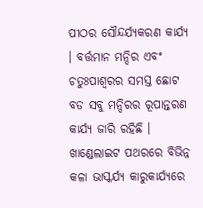ପୀଠର ସୌନ୍ଦର୍ଯ୍ୟକରଣ କାର୍ଯ୍ୟ । ବର୍ତ୍ତମାନ ମନ୍ଦିର ଏବଂ ଚତୁଃପାଶ୍ୱରର ସମସ୍ତ ଛୋଟ ବଡ ସବୁ ମନ୍ଦିରର ରୂପାନ୍ତରଣ କାର୍ଯ୍ୟ ଜାରି ରହିଛି । ଖାଣ୍ଡେଲାଇଟ ପଥରରେ ବିଭିନ୍ନ କଳା ଭାସ୍କର୍ଯ୍ୟ କାରୁକାର୍ଯ୍ୟରେ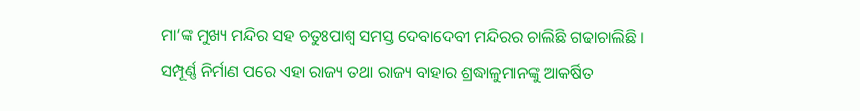ମା‘ଙ୍କ ମୁଖ୍ୟ ମନ୍ଦିର ସହ ଚତୁଃପାଶ୍ୱ ସମସ୍ତ ଦେବାଦେବୀ ମନ୍ଦିରର ଚାଲିଛି ଗଢାଚାଲିଛି । ସମ୍ପୂର୍ଣ୍ଣ ନିର୍ମାଣ ପରେ ଏହା ରାଜ୍ୟ ତଥା ରାଜ୍ୟ ବାହାର ଶ୍ରଦ୍ଧାଳୁମାନଙ୍କୁ ଆକର୍ଷିତ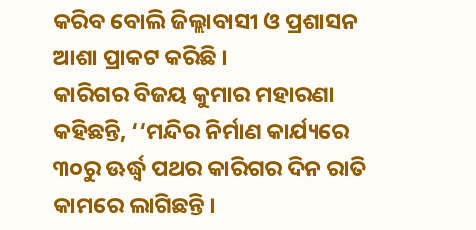କରିବ ବୋଲି ଜିଲ୍ଲାବାସୀ ଓ ପ୍ରଶାସନ ଆଶା ପ୍ରାକଟ କରିଛି ।
କାରିଗର ବିଜୟ କୁମାର ମହାରଣା କହିଛନ୍ତି, ‘‘ମନ୍ଦିର ନିର୍ମାଣ କାର୍ଯ୍ୟରେ ୩୦ରୁ ଊର୍ଦ୍ଧ୍ବ ପଥର କାରିଗର ଦିନ ରାତି କାମରେ ଲାଗିଛନ୍ତି ।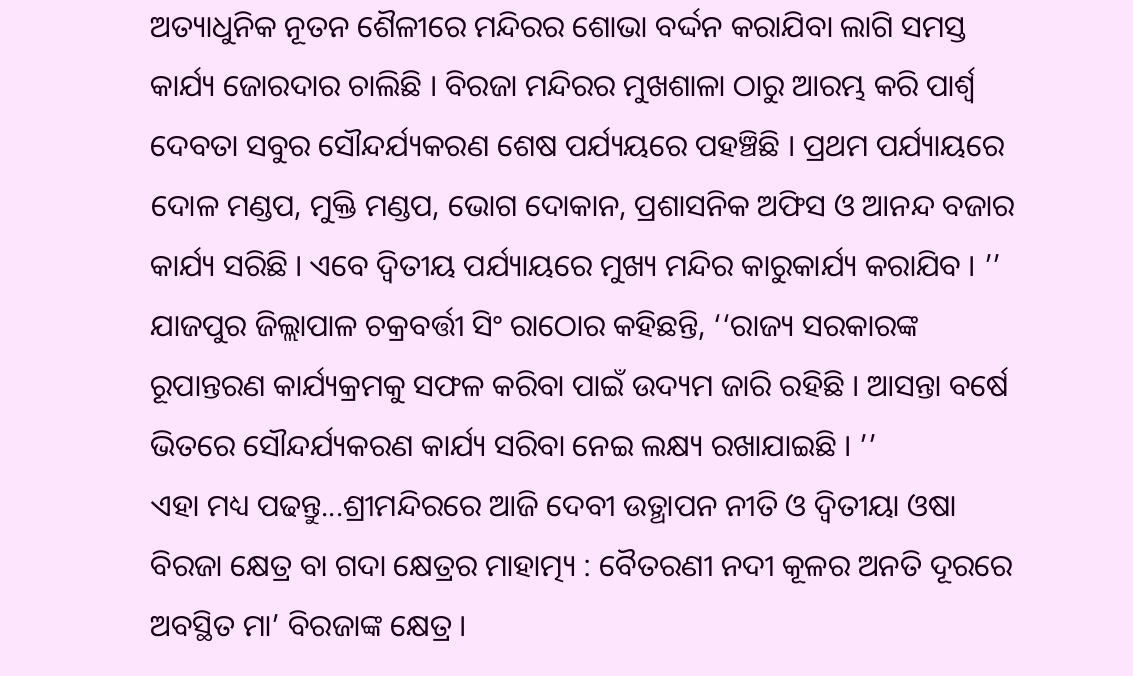ଅତ୍ୟାଧୁନିକ ନୂତନ ଶୈଳୀରେ ମନ୍ଦିରର ଶୋଭା ବର୍ଦ୍ଦନ କରାଯିବା ଲାଗି ସମସ୍ତ କାର୍ଯ୍ୟ ଜୋରଦାର ଚାଲିଛି । ବିରଜା ମନ୍ଦିରର ମୁଖଶାଳା ଠାରୁ ଆରମ୍ଭ କରି ପାର୍ଶ୍ଵ ଦେବତା ସବୁର ସୌନ୍ଦର୍ଯ୍ୟକରଣ ଶେଷ ପର୍ଯ୍ୟୟରେ ପହଞ୍ଚିଛି । ପ୍ରଥମ ପର୍ଯ୍ୟାୟରେ ଦୋଳ ମଣ୍ଡପ, ମୁକ୍ତି ମଣ୍ଡପ, ଭୋଗ ଦୋକାନ, ପ୍ରଶାସନିକ ଅଫିସ ଓ ଆନନ୍ଦ ବଜାର କାର୍ଯ୍ୟ ସରିଛି । ଏବେ ଦ୍ଵିତୀୟ ପର୍ଯ୍ୟାୟରେ ମୁଖ୍ୟ ମନ୍ଦିର କାରୁକାର୍ଯ୍ୟ କରାଯିବ । ’’
ଯାଜପୁର ଜିଲ୍ଲାପାଳ ଚକ୍ରବର୍ତ୍ତୀ ସିଂ ରାଠୋର କହିଛନ୍ତି, ‘‘ରାଜ୍ୟ ସରକାରଙ୍କ ରୂପାନ୍ତରଣ କାର୍ଯ୍ୟକ୍ରମକୁ ସଫଳ କରିବା ପାଇଁ ଉଦ୍ୟମ ଜାରି ରହିଛି । ଆସନ୍ତା ବର୍ଷେ ଭିତରେ ସୌନ୍ଦର୍ଯ୍ୟକରଣ କାର୍ଯ୍ୟ ସରିବା ନେଇ ଲକ୍ଷ୍ୟ ରଖାଯାଇଛି । ’’
ଏହା ମଧ୍ୟ ପଢନ୍ତୁ...ଶ୍ରୀମନ୍ଦିରରେ ଆଜି ଦେବୀ ଉତ୍ଥାପନ ନୀତି ଓ ଦ୍ଵିତୀୟା ଓଷା
ବିରଜା କ୍ଷେତ୍ର ବା ଗଦା କ୍ଷେତ୍ରର ମାହାତ୍ମ୍ୟ : ବୈତରଣୀ ନଦୀ କୂଳର ଅନତି ଦୂରରେ ଅବସ୍ଥିତ ମା’ ବିରଜାଙ୍କ କ୍ଷେତ୍ର ।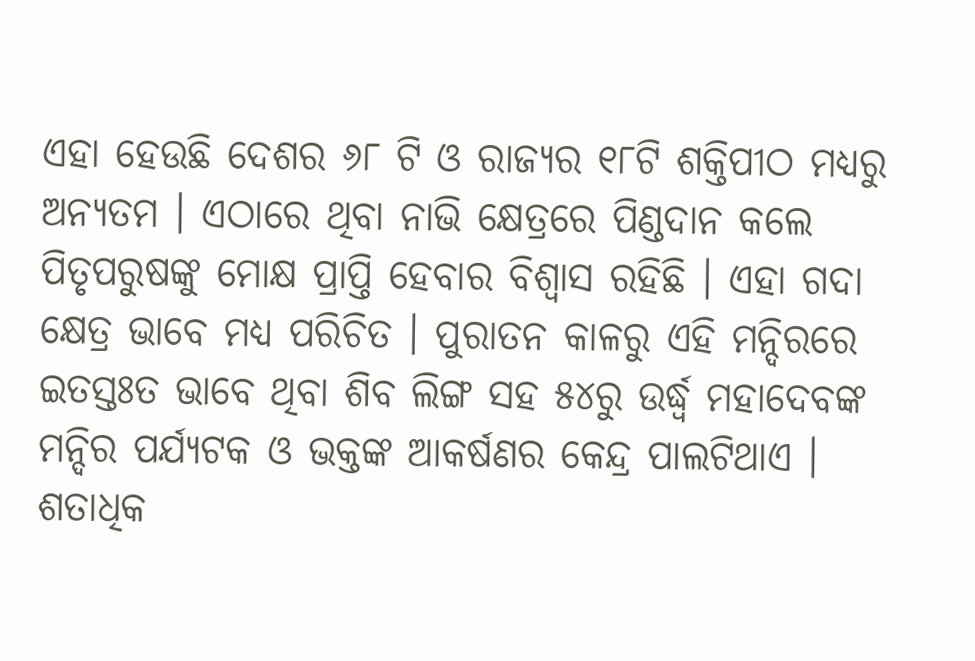ଏହା ହେଉଛି ଦେଶର ୬୮ ଟି ଓ ରାଜ୍ୟର ୧୮ଟି ଶକ୍ତିପୀଠ ମଧ୍ୟରୁ ଅନ୍ୟତମ । ଏଠାରେ ଥିବା ନାଭି କ୍ଷେତ୍ରରେ ପିଣ୍ଡଦାନ କଲେ ପିତୃପରୁଷଙ୍କୁ ମୋକ୍ଷ ପ୍ରାପ୍ତି ହେବାର ବିଶ୍ୱାସ ରହିଛି । ଏହା ଗଦା କ୍ଷେତ୍ର ଭାବେ ମଧ୍ୟ ପରିଚିତ । ପୁରାତନ କାଳରୁ ଏହି ମନ୍ଦିରରେ ଇତସ୍ତଃତ ଭାବେ ଥିବା ଶିବ ଲିଙ୍ଗ ସହ ୫୪ରୁ ଉର୍ଦ୍ଧ୍ବ ମହାଦେବଙ୍କ ମନ୍ଦିର ପର୍ଯ୍ୟଟକ ଓ ଭକ୍ତଙ୍କ ଆକର୍ଷଣର କେନ୍ଦ୍ର ପାଲଟିଥାଏ । ଶତାଧିକ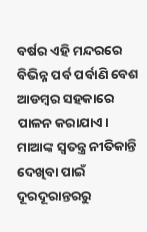ବର୍ଷର ଏହି ମନ୍ଦରରେ ବିଭିନ୍ନ ପର୍ବ ପର୍ବାଣି ବେଶ ଆଡମ୍ବର ସହକାରେ ପାଳନ କରାଯାଏ। ମାଆଙ୍କ ସ୍ବତନ୍ତ୍ର ନୀତିକାନ୍ତି ଦେଖିବା ପାଇଁ ଦୂରଦୂରାନ୍ତରରୁ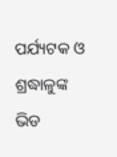ପର୍ଯ୍ୟଟକ ଓ ଶ୍ରଦ୍ଧାଳୁଙ୍କ ଭିଡ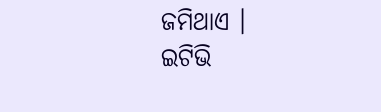ଜମିଥାଏ ।
ଇଟିଭି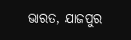ଭାରତ, ଯାଜପୁର